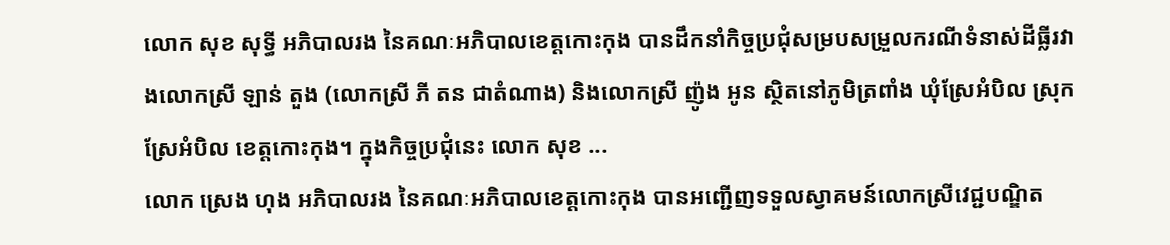លោក សុខ សុទ្ធី អភិបាលរង នៃគណៈអភិបាលខេត្តកោះកុង បានដឹកនាំកិច្ចប្រជុំសម្របសម្រួលករណីទំនាស់ដីធ្លីរវាងលោកស្រី ឡាន់ តួង (លោកស្រី ភី តន ជាតំណាង) និងលោកស្រី ញ៉ូង អូន ស្ថិតនៅភូមិត្រពាំង ឃុំស្រែអំបិល ស្រុកស្រែអំបិល ខេត្តកោះកុង។ ក្នុងកិច្ចប្រជុំនេះ លោក សុខ ...
លោក ស្រេង ហុង អភិបាលរង នៃគណៈអភិបាលខេត្តកោះកុង បានអញ្ជើញទទួលស្វាគមន៍លោកស្រីវេជ្ជបណ្ឌិត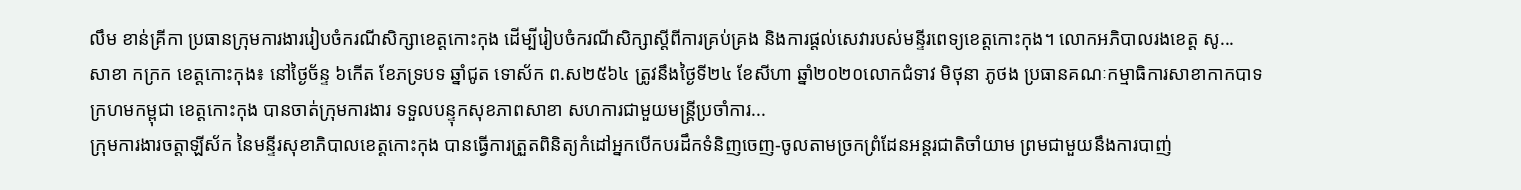លឹម ខាន់គ្រីកា ប្រធានក្រុមការងាររៀបចំករណីសិក្សាខេត្តកោះកុង ដើម្បីរៀបចំករណីសិក្សាស្តីពីការគ្រប់គ្រង និងការផ្តល់សេវារបស់មន្ទីរពេទ្យខេត្តកោះកុង។ លោកអភិបាលរងខេត្ត សូ...
សាខា កក្រក ខេត្តកោះកុង៖ នៅថ្ងៃច័ន្ទ ៦កើត ខែភទ្របទ ឆ្នាំជូត ទោស័ក ព.ស២៥៦៤ ត្រូវនឹងថ្ងៃទី២៤ ខែសីហា ឆ្នាំ២០២០លោកជំទាវ មិថុនា ភូថង ប្រធានគណៈកម្មាធិការសាខាកាកបាទក្រហមកម្ពុជា ខេត្តកោះកុង បានចាត់ក្រុមការងារ ទទួលបន្ទុកសុខភាពសាខា សហការជាមួយមន្ត្រីប្រចាំការ...
ក្រុមការងារចត្តាឡីស័ក នៃមន្ទីរសុខាភិបាលខេត្តកោះកុង បានធ្វើការត្រួតពិនិត្យកំដៅអ្នកបើកបរដឹកទំនិញចេញ-ចូលតាមច្រកព្រំដែនអន្តរជាតិចាំយាម ព្រមជាមួយនឹងការបាញ់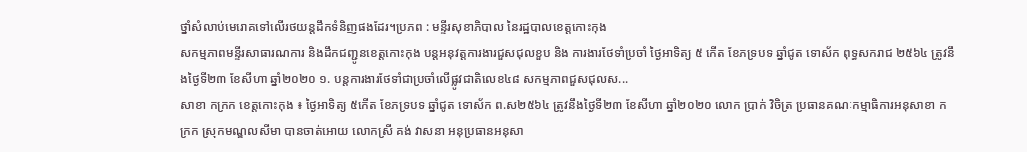ថ្នាំសំលាប់មេរោគទៅលើរថយន្តដឹកទំនិញផងដែរ។ប្រភព : មន្ទីរសុខាភិបាល នៃរដ្ឋបាលខេត្តកោះកុង
សកម្មភាពមន្ទីរសាធារណការ និងដឹកជញ្ជូនខេត្តកោះកុង បន្តអនុវត្តការងារជួសជុលខួប និង ការងារថែទាំប្រចាំ ថ្ងៃអាទិត្យ ៥ កើត ខែភទ្របទ ឆ្នាំជូត ទោស័ក ពុទ្ធសករាជ ២៥៦៤ ត្រូវនឹងថ្ងៃទី២៣ ខែសីហា ឆ្នាំ២០២០ ១. បន្តការងារថែទាំជាប្រចាំលើផ្លូវជាតិលេខ៤៨ សកម្មភាពជួសជុលស...
សាខា កក្រក ខេត្តកោះកុង ៖ ថ្ងៃអាទិត្យ ៥កើត ខែភទ្របទ ឆ្នាំជូត ទោស័ក ព.ស២៥៦៤ ត្រូវនឹងថ្ងៃទី២៣ ខែសីហា ឆ្នាំ២០២០ លោក ប្រាក់ វិចិត្រ ប្រធានគណៈកម្មាធិការអនុសាខា កក្រក ស្រុកមណ្ឌលសីមា បានចាត់អោយ លោកស្រី គង់ វាសនា អនុប្រធានអនុសា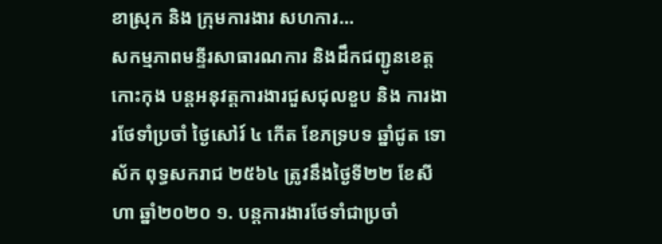ខាស្រុក និង ក្រុមការងារ សហការ...
សកម្មភាពមន្ទីរសាធារណការ និងដឹកជញ្ជូនខេត្តកោះកុង បន្តអនុវត្តការងារជួសជុលខួប និង ការងារថែទាំប្រចាំ ថ្ងៃសៅរ៍ ៤ កើត ខែភទ្របទ ឆ្នាំជូត ទោស័ក ពុទ្ធសករាជ ២៥៦៤ ត្រូវនឹងថ្ងៃទី២២ ខែសីហា ឆ្នាំ២០២០ ១. បន្តការងារថែទាំជាប្រចាំ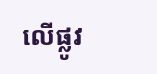លើផ្លូវ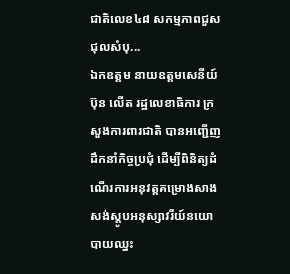ជាតិលេខ៤៨ សកម្មភាពជួសជុលសំបុ...
ឯកឧត្តម នាយឧត្តមសេនីយ៍ ប៊ុន លើត រដ្ឋលេខាធិការ ក្រសួងការពារជាតិ បានអញ្ជើញដឹកនាំកិច្ចប្រជុំ ដើម្បីពិនិត្យដំណើរការអនុវត្តគម្រោងសាងសង់ស្តូបអនុស្សាវរីយ៍នយោបាយឈ្នះ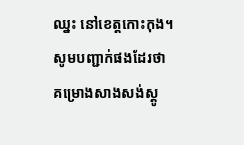ឈ្នះ នៅខេត្តកោះកុង។ សូមបញ្ជាក់ផងដែរថា គម្រោងសាងសង់ស្តូ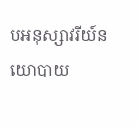បអនុស្សាវរីយ៍នយោបាយ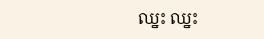ឈ្នះ ឈ្នះ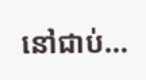នៅជាប់...